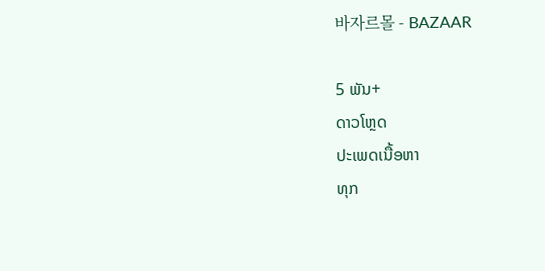바자르몰 - BAZAAR

5 ພັນ+
ດາວໂຫຼດ
ປະເພດເນື້ອຫາ
ທຸກ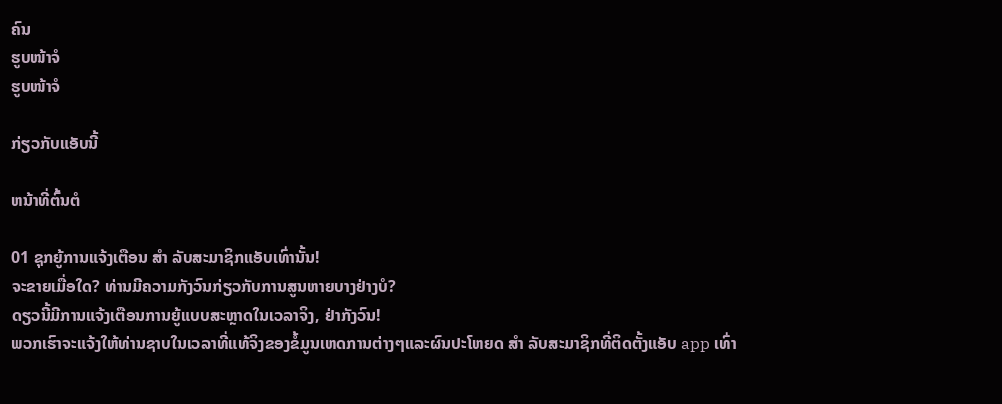ຄົນ
ຮູບໜ້າຈໍ
ຮູບໜ້າຈໍ

ກ່ຽວກັບແອັບນີ້

ຫນ້າທີ່ຕົ້ນຕໍ

01 ຊຸກຍູ້ການແຈ້ງເຕືອນ ສຳ ລັບສະມາຊິກແອັບເທົ່ານັ້ນ!
ຈະຂາຍເມື່ອໃດ? ທ່ານມີຄວາມກັງວົນກ່ຽວກັບການສູນຫາຍບາງຢ່າງບໍ?
ດຽວນີ້ມີການແຈ້ງເຕືອນການຍູ້ແບບສະຫຼາດໃນເວລາຈິງ, ຢ່າກັງວົນ!
ພວກເຮົາຈະແຈ້ງໃຫ້ທ່ານຊາບໃນເວລາທີ່ແທ້ຈິງຂອງຂໍ້ມູນເຫດການຕ່າງໆແລະຜົນປະໂຫຍດ ສຳ ລັບສະມາຊິກທີ່ຕິດຕັ້ງແອັບ app ເທົ່າ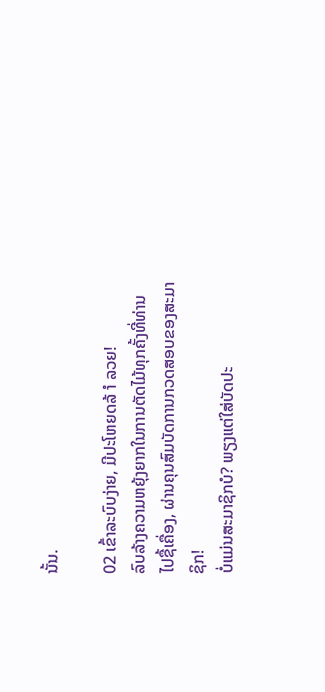ນັ້ນ.

02 ເຂົ້າລະບົບງ່າຍ, ມີປະໂຫຍດລ້ ຳ ລວຍ!
ລົບລ້າງຄວາມຫຍຸ້ງຍາກໃນການຕັດໄມ້ທຸກຄັ້ງທີ່ທ່ານໄປຊື້ເຄື່ອງ, ຜ່ານຄຸນສົມບັດການກວດສອບຂອງສະມາຊິກ!
ບໍ່ແມ່ນສະມາຊິກບໍ? ພຽງແຕ່ໃສ່ບັດປະ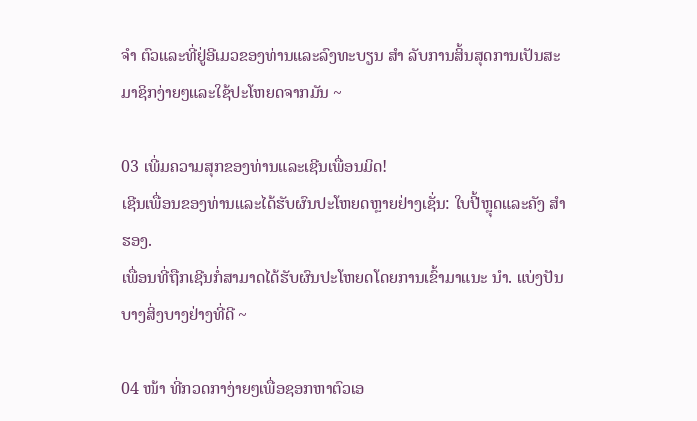ຈຳ ຕົວແລະທີ່ຢູ່ອີເມວຂອງທ່ານແລະລົງທະບຽນ ສຳ ລັບການສິ້ນສຸດການເປັນສະມາຊິກງ່າຍໆແລະໃຊ້ປະໂຫຍດຈາກມັນ ~

03 ເພີ່ມຄວາມສຸກຂອງທ່ານແລະເຊີນເພື່ອນມິດ!
ເຊີນເພື່ອນຂອງທ່ານແລະໄດ້ຮັບຜົນປະໂຫຍດຫຼາຍຢ່າງເຊັ່ນ: ໃບປີ້ຫຼຸດແລະຄັງ ສຳ ຮອງ.
ເພື່ອນທີ່ຖືກເຊີນກໍ່ສາມາດໄດ້ຮັບຜົນປະໂຫຍດໂດຍການເຂົ້າມາແນະ ນຳ. ແບ່ງປັນບາງສິ່ງບາງຢ່າງທີ່ດີ ~

04 ໜ້າ ທີ່ກວດກາງ່າຍໆເພື່ອຊອກຫາຕົວເອ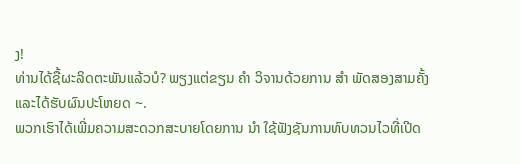ງ!
ທ່ານໄດ້ຊື້ຜະລິດຕະພັນແລ້ວບໍ? ພຽງແຕ່ຂຽນ ຄຳ ວິຈານດ້ວຍການ ສຳ ພັດສອງສາມຄັ້ງແລະໄດ້ຮັບຜົນປະໂຫຍດ ~.
ພວກເຮົາໄດ້ເພີ່ມຄວາມສະດວກສະບາຍໂດຍການ ນຳ ໃຊ້ຟັງຊັນການທົບທວນໄວທີ່ເປີດ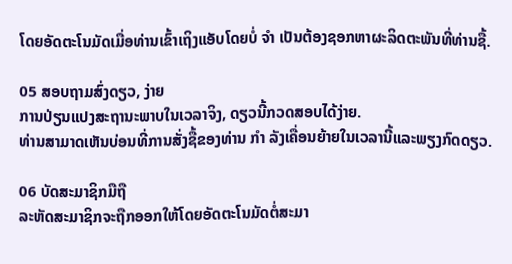ໂດຍອັດຕະໂນມັດເມື່ອທ່ານເຂົ້າເຖິງແອັບໂດຍບໍ່ ຈຳ ເປັນຕ້ອງຊອກຫາຜະລິດຕະພັນທີ່ທ່ານຊື້.

05 ສອບຖາມສົ່ງດຽວ, ງ່າຍ
ການປ່ຽນແປງສະຖານະພາບໃນເວລາຈິງ, ດຽວນີ້ກວດສອບໄດ້ງ່າຍ.
ທ່ານສາມາດເຫັນບ່ອນທີ່ການສັ່ງຊື້ຂອງທ່ານ ກຳ ລັງເຄື່ອນຍ້າຍໃນເວລານີ້ແລະພຽງກົດດຽວ.

06 ບັດສະມາຊິກມືຖື
ລະຫັດສະມາຊິກຈະຖືກອອກໃຫ້ໂດຍອັດຕະໂນມັດຕໍ່ສະມາ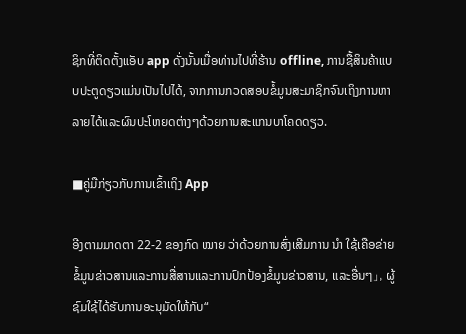ຊິກທີ່ຕິດຕັ້ງແອັບ app ດັ່ງນັ້ນເມື່ອທ່ານໄປທີ່ຮ້ານ offline, ການຊື້ສິນຄ້າແບບປະຕູດຽວແມ່ນເປັນໄປໄດ້, ຈາກການກວດສອບຂໍ້ມູນສະມາຊິກຈົນເຖິງການຫາລາຍໄດ້ແລະຜົນປະໂຫຍດຕ່າງໆດ້ວຍການສະແກນບາໂຄດດຽວ.

■ຄູ່ມືກ່ຽວກັບການເຂົ້າເຖິງ App

ອີງຕາມມາດຕາ 22-2 ຂອງກົດ ໝາຍ ວ່າດ້ວຍການສົ່ງເສີມການ ນຳ ໃຊ້ເຄືອຂ່າຍຂໍ້ມູນຂ່າວສານແລະການສື່ສານແລະການປົກປ້ອງຂໍ້ມູນຂ່າວສານ, ແລະອື່ນໆ」, ຜູ້ຊົມໃຊ້ໄດ້ຮັບການອະນຸມັດໃຫ້ກັບ“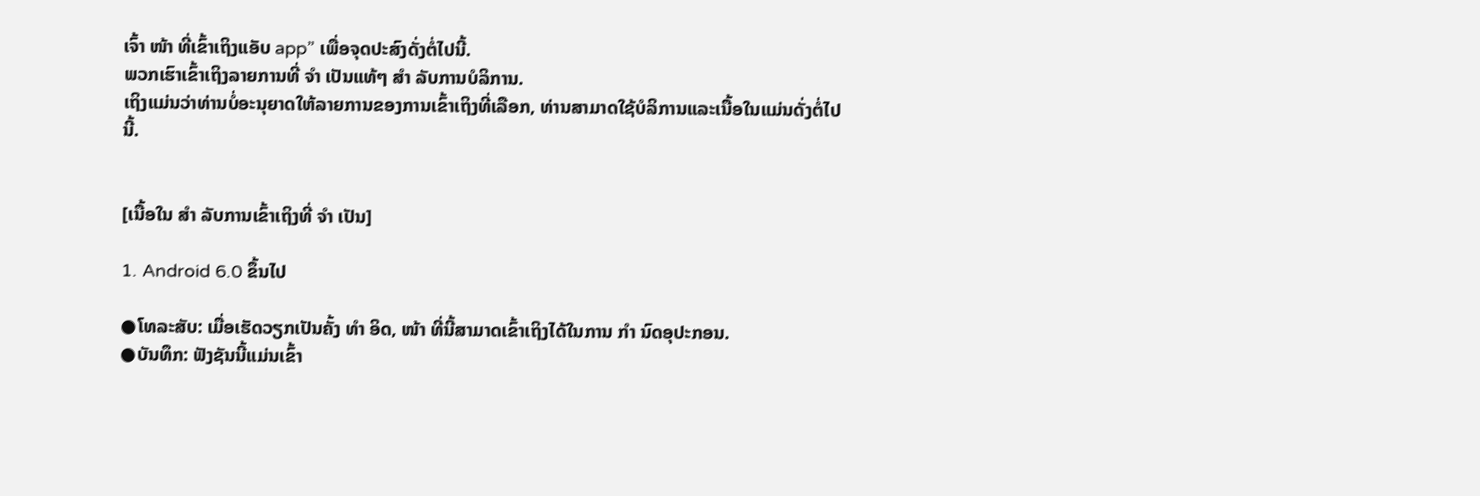ເຈົ້າ ໜ້າ ທີ່ເຂົ້າເຖິງແອັບ app” ເພື່ອຈຸດປະສົງດັ່ງຕໍ່ໄປນີ້.
ພວກເຮົາເຂົ້າເຖິງລາຍການທີ່ ຈຳ ເປັນແທ້ໆ ສຳ ລັບການບໍລິການ.
ເຖິງແມ່ນວ່າທ່ານບໍ່ອະນຸຍາດໃຫ້ລາຍການຂອງການເຂົ້າເຖິງທີ່ເລືອກ, ທ່ານສາມາດໃຊ້ບໍລິການແລະເນື້ອໃນແມ່ນດັ່ງຕໍ່ໄປນີ້.


[ເນື້ອໃນ ສຳ ລັບການເຂົ້າເຖິງທີ່ ຈຳ ເປັນ]

1. Android 6.0 ຂຶ້ນໄປ

●ໂທລະສັບ: ເມື່ອເຮັດວຽກເປັນຄັ້ງ ທຳ ອິດ, ໜ້າ ທີ່ນີ້ສາມາດເຂົ້າເຖິງໄດ້ໃນການ ກຳ ນົດອຸປະກອນ.
●ບັນທຶກ: ຟັງຊັນນີ້ແມ່ນເຂົ້າ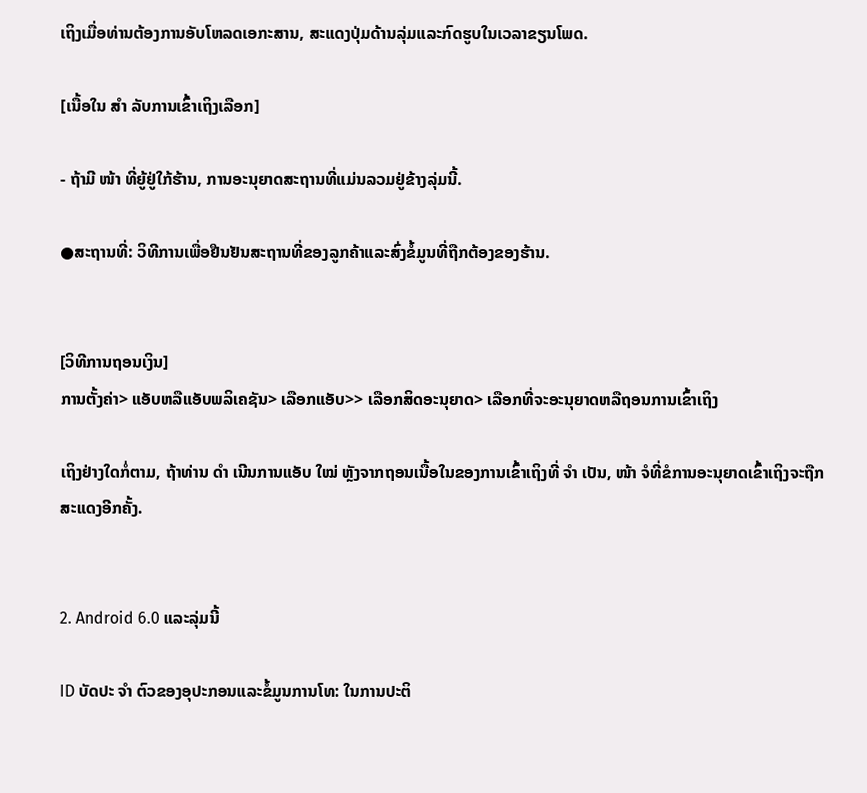ເຖິງເມື່ອທ່ານຕ້ອງການອັບໂຫລດເອກະສານ, ສະແດງປຸ່ມດ້ານລຸ່ມແລະກົດຮູບໃນເວລາຂຽນໂພດ.

[ເນື້ອໃນ ສຳ ລັບການເຂົ້າເຖິງເລືອກ]

- ຖ້າມີ ໜ້າ ທີ່ຍູ້ຢູ່ໃກ້ຮ້ານ, ການອະນຸຍາດສະຖານທີ່ແມ່ນລວມຢູ່ຂ້າງລຸ່ມນີ້.

●ສະຖານທີ່: ວິທີການເພື່ອຢືນຢັນສະຖານທີ່ຂອງລູກຄ້າແລະສົ່ງຂໍ້ມູນທີ່ຖືກຕ້ອງຂອງຮ້ານ.


[ວິທີການຖອນເງິນ]
ການຕັ້ງຄ່າ> ແອັບຫລືແອັບພລິເຄຊັນ> ເລືອກແອັບ>> ເລືອກສິດອະນຸຍາດ> ເລືອກທີ່ຈະອະນຸຍາດຫລືຖອນການເຂົ້າເຖິງ

ເຖິງຢ່າງໃດກໍ່ຕາມ, ຖ້າທ່ານ ດຳ ເນີນການແອັບ ໃໝ່ ຫຼັງຈາກຖອນເນື້ອໃນຂອງການເຂົ້າເຖິງທີ່ ຈຳ ເປັນ, ໜ້າ ຈໍທີ່ຂໍການອະນຸຍາດເຂົ້າເຖິງຈະຖືກສະແດງອີກຄັ້ງ.


2. Android 6.0 ແລະລຸ່ມນີ້

ID ບັດປະ ຈຳ ຕົວຂອງອຸປະກອນແລະຂໍ້ມູນການໂທ: ໃນການປະຕິ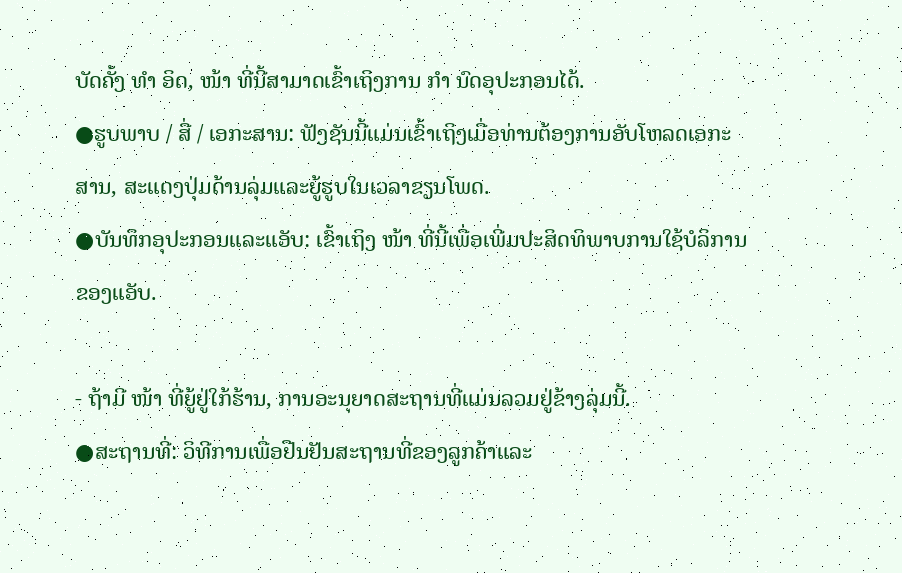ບັດຄັ້ງ ທຳ ອິດ, ໜ້າ ທີ່ນີ້ສາມາດເຂົ້າເຖິງການ ກຳ ນົດອຸປະກອນໄດ້.
●ຮູບພາບ / ສື່ / ເອກະສານ: ຟັງຊັນນີ້ແມ່ນເຂົ້າເຖິງເມື່ອທ່ານຕ້ອງການອັບໂຫລດເອກະສານ, ສະແດງປຸ່ມດ້ານລຸ່ມແລະຍູ້ຮູບໃນເວລາຂຽນໂພດ.
●ບັນທຶກອຸປະກອນແລະແອັບ: ເຂົ້າເຖິງ ໜ້າ ທີ່ນີ້ເພື່ອເພີ່ມປະສິດທິພາບການໃຊ້ບໍລິການຂອງແອັບ.

- ຖ້າມີ ໜ້າ ທີ່ຍູ້ຢູ່ໃກ້ຮ້ານ, ການອະນຸຍາດສະຖານທີ່ແມ່ນລວມຢູ່ຂ້າງລຸ່ມນີ້.
●ສະຖານທີ່: ວິທີການເພື່ອຢືນຢັນສະຖານທີ່ຂອງລູກຄ້າແລະ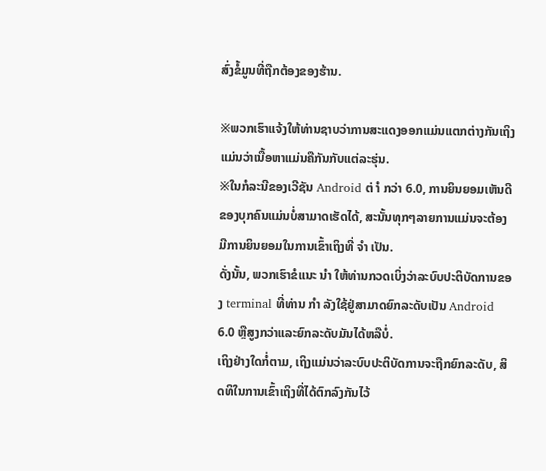ສົ່ງຂໍ້ມູນທີ່ຖືກຕ້ອງຂອງຮ້ານ.

※ພວກເຮົາແຈ້ງໃຫ້ທ່ານຊາບວ່າການສະແດງອອກແມ່ນແຕກຕ່າງກັນເຖິງແມ່ນວ່າເນື້ອຫາແມ່ນຄືກັນກັບແຕ່ລະຮຸ່ນ.
※ໃນກໍລະນີຂອງເວີຊັນ Android ຕ່ ຳ ກວ່າ 6.0, ການຍິນຍອມເຫັນດີຂອງບຸກຄົນແມ່ນບໍ່ສາມາດເຮັດໄດ້, ສະນັ້ນທຸກໆລາຍການແມ່ນຈະຕ້ອງມີການຍິນຍອມໃນການເຂົ້າເຖິງທີ່ ຈຳ ເປັນ.
ດັ່ງນັ້ນ, ພວກເຮົາຂໍແນະ ນຳ ໃຫ້ທ່ານກວດເບິ່ງວ່າລະບົບປະຕິບັດການຂອງ terminal ທີ່ທ່ານ ກຳ ລັງໃຊ້ຢູ່ສາມາດຍົກລະດັບເປັນ Android 6.0 ຫຼືສູງກວ່າແລະຍົກລະດັບມັນໄດ້ຫລືບໍ່.
ເຖິງຢ່າງໃດກໍ່ຕາມ, ເຖິງແມ່ນວ່າລະບົບປະຕິບັດການຈະຖືກຍົກລະດັບ, ສິດທິໃນການເຂົ້າເຖິງທີ່ໄດ້ຕົກລົງກັນໄວ້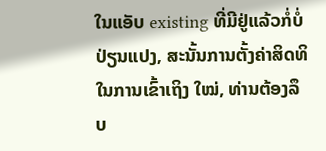ໃນແອັບ existing ທີ່ມີຢູ່ແລ້ວກໍ່ບໍ່ປ່ຽນແປງ, ສະນັ້ນການຕັ້ງຄ່າສິດທິໃນການເຂົ້າເຖິງ ໃໝ່, ທ່ານຕ້ອງລຶບ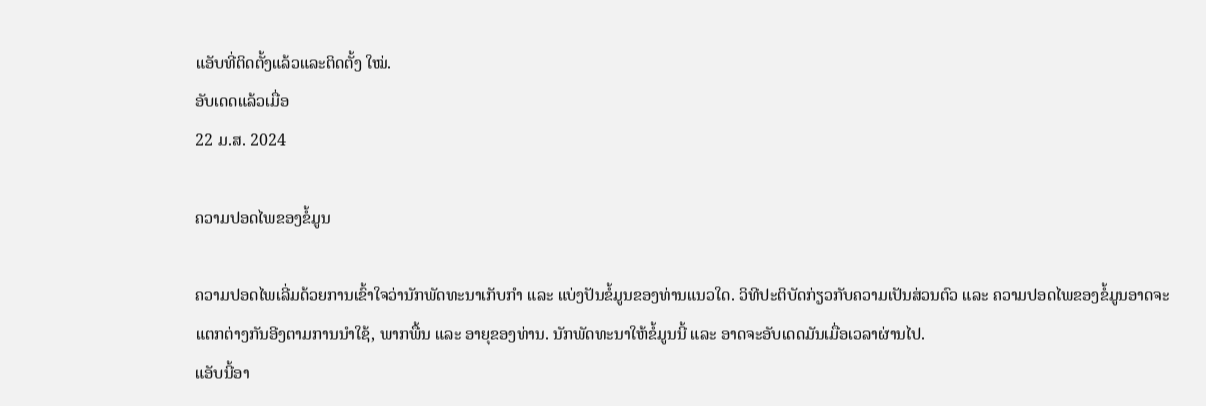ແອັບທີ່ຕິດຕັ້ງແລ້ວແລະຕິດຕັ້ງ ໃໝ່.
ອັບເດດແລ້ວເມື່ອ
22 ມ.ສ. 2024

ຄວາມປອດໄພຂອງຂໍ້ມູນ

ຄວາມປອດໄພເລີ່ມດ້ວຍການເຂົ້າໃຈວ່ານັກພັດທະນາເກັບກຳ ແລະ ແບ່ງປັນຂໍ້ມູນຂອງທ່ານແນວໃດ. ວິທີປະຕິບັດກ່ຽວກັບຄວາມເປັນສ່ວນຕົວ ແລະ ຄວາມປອດໄພຂອງຂໍ້ມູນອາດຈະແຕກຕ່າງກັນອີງຕາມການນຳໃຊ້, ພາກພື້ນ ແລະ ອາຍຸຂອງທ່ານ. ນັກພັດທະນາໃຫ້ຂໍ້ມູນນີ້ ແລະ ອາດຈະອັບເດດມັນເມື່ອເວລາຜ່ານໄປ.
ແອັບນີ້ອາ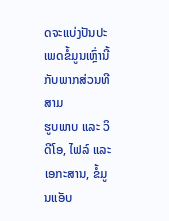ດຈະແບ່ງປັນປະເພດຂໍ້ມູນເຫຼົ່ານີ້ກັບພາກສ່ວນທີສາມ
ຮູບພາບ ແລະ ວິດີໂອ, ໄຟລ໌ ແລະ ເອກະສານ, ຂໍ້ມູນແອັບ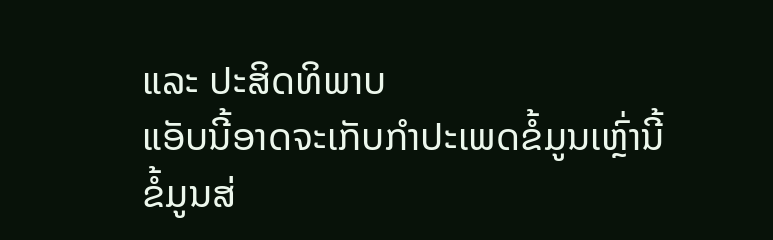ແລະ ປະສິດທິພາບ
ແອັບນີ້ອາດຈະເກັບກຳປະເພດຂໍ້ມູນເຫຼົ່ານີ້
ຂໍ້ມູນສ່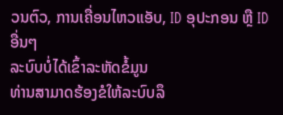ວນຕົວ, ການເຄື່ອນໄຫວແອັບ, ID ອຸປະກອນ ຫຼື ID ອື່ນໆ
ລະບົບບໍ່ໄດ້ເຂົ້າລະຫັດຂໍ້ມູນ
ທ່ານສາມາດຮ້ອງຂໍໃຫ້ລະບົບລຶ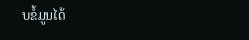ບຂໍ້ມູນໄດ້